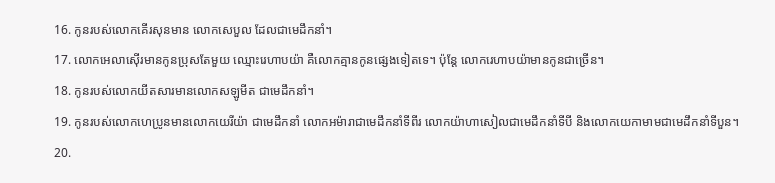16. កូនរបស់លោកគើរសុនមាន លោកសេបួល ដែលជាមេដឹកនាំ។
17. លោកអេលាស៊ើរមានកូនប្រុសតែមួយ ឈ្មោះរេហាបយ៉ា គឺលោកគ្មានកូនផ្សេងទៀតទេ។ ប៉ុន្តែ លោករេហាបយ៉ាមានកូនជាច្រើន។
18. កូនរបស់លោកយីតសារមានលោកសឡូមីត ជាមេដឹកនាំ។
19. កូនរបស់លោកហេប្រូនមានលោកយេរីយ៉ា ជាមេដឹកនាំ លោកអម៉ារាជាមេដឹកនាំទីពីរ លោកយ៉ាហាសៀលជាមេដឹកនាំទីបី និងលោកយេកាមាមជាមេដឹកនាំទីបួន។
20.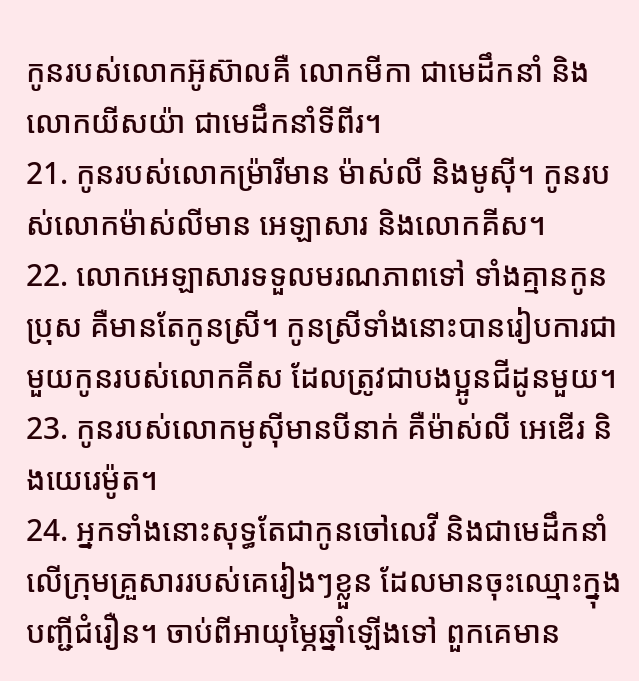កូនរបស់លោកអ៊ូស៊ាលគឺ លោកមីកា ជាមេដឹកនាំ និងលោកយីសយ៉ា ជាមេដឹកនាំទីពីរ។
21. កូនរបស់លោកម៉្រារីមាន ម៉ាស់លី និងមូស៊ី។ កូនរបស់លោកម៉ាស់លីមាន អេឡាសារ និងលោកគីស។
22. លោកអេឡាសារទទួលមរណភាពទៅ ទាំងគ្មានកូនប្រុស គឺមានតែកូនស្រី។ កូនស្រីទាំងនោះបានរៀបការជាមួយកូនរបស់លោកគីស ដែលត្រូវជាបងប្អូនជីដូនមួយ។
23. កូនរបស់លោកមូស៊ីមានបីនាក់ គឺម៉ាស់លី អេឌើរ និងយេរេម៉ូត។
24. អ្នកទាំងនោះសុទ្ធតែជាកូនចៅលេវី និងជាមេដឹកនាំលើក្រុមគ្រួសាររបស់គេរៀងៗខ្លួន ដែលមានចុះឈ្មោះក្នុងបញ្ជីជំរឿន។ ចាប់ពីអាយុម្ភៃឆ្នាំឡើងទៅ ពួកគេមាន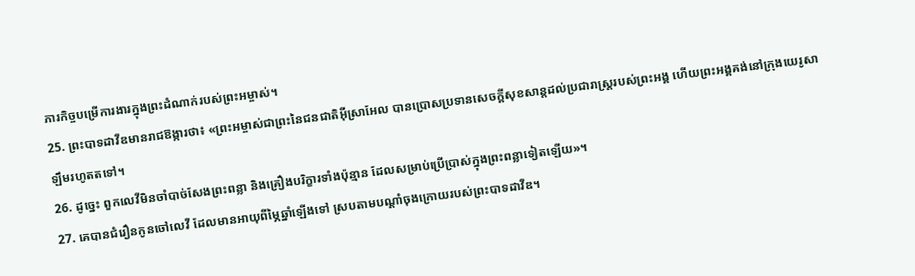ភារកិច្ចបម្រើការងារក្នុងព្រះដំណាក់របស់ព្រះអម្ចាស់។
25. ព្រះបាទដាវីឌមានរាជឱង្ការថា៖ «ព្រះអម្ចាស់ជាព្រះនៃជនជាតិអ៊ីស្រាអែល បានប្រោសប្រទានសេចក្ដីសុខសាន្តដល់ប្រជារាស្ត្ររបស់ព្រះអង្គ ហើយព្រះអង្គគង់នៅក្រុងយេរូសាឡឹមរហូតតទៅ។
26. ដូច្នេះ ពួកលេវីមិនចាំបាច់សែងព្រះពន្លា និងគ្រឿងបរិក្ខារទាំងប៉ុន្មាន ដែលសម្រាប់ប្រើប្រាស់ក្នុងព្រះពន្លាទៀតឡើយ»។
27. គេបានជំរឿនកូនចៅលេវី ដែលមានអាយុពីម្ភៃឆ្នាំឡើងទៅ ស្របតាមបណ្ដាំចុងក្រោយរបស់ព្រះបាទដាវីឌ។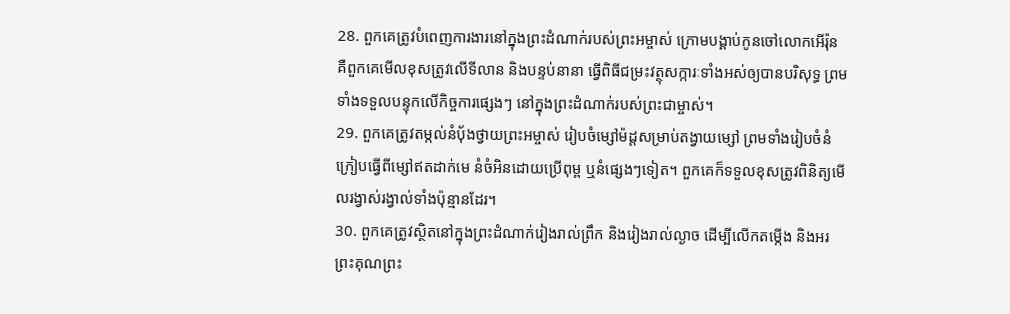28. ពួកគេត្រូវបំពេញការងារនៅក្នុងព្រះដំណាក់របស់ព្រះអម្ចាស់ ក្រោមបង្គាប់កូនចៅលោកអើរ៉ុន គឺពួកគេមើលខុសត្រូវលើទីលាន និងបន្ទប់នានា ធ្វើពិធីជម្រះវត្ថុសក្ការៈទាំងអស់ឲ្យបានបរិសុទ្ធ ព្រមទាំងទទួលបន្ទុកលើកិច្ចការផ្សេងៗ នៅក្នុងព្រះដំណាក់របស់ព្រះជាម្ចាស់។
29. ពួកគេត្រូវតម្កល់នំបុ័ងថ្វាយព្រះអម្ចាស់ រៀបចំម្សៅម៉ដ្ដសម្រាប់តង្វាយម្សៅ ព្រមទាំងរៀបចំនំក្រៀបធ្វើពីម្សៅឥតដាក់មេ នំចំអិនដោយប្រើពុម្ព ឬនំផ្សេងៗទៀត។ ពួកគេក៏ទទួលខុសត្រូវពិនិត្យមើលរង្វាស់រង្វាល់ទាំងប៉ុន្មានដែរ។
30. ពួកគេត្រូវស្ថិតនៅក្នុងព្រះដំណាក់រៀងរាល់ព្រឹក និងរៀងរាល់ល្ងាច ដើម្បីលើកតម្កើង និងអរព្រះគុណព្រះ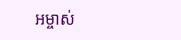អម្ចាស់